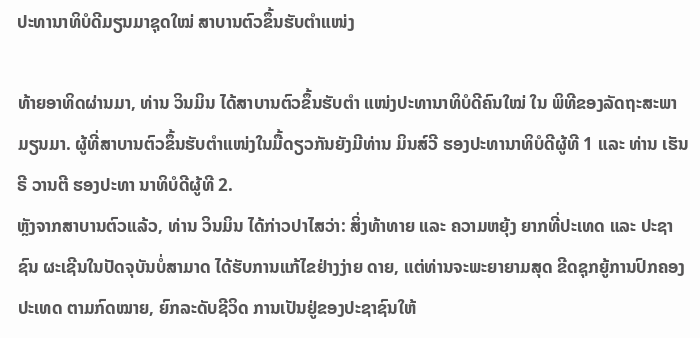ປະທານາທິບໍດີມຽນມາຊຸດໃໝ່ ສາບານຕົວຂຶ້ນຮັບຕຳແໜ່ງ

ທ້າຍອາທິດຜ່ານມາ, ທ່ານ ວິນມິນ ໄດ້ສາບານຕົວຂຶ້ນຮັບຕຳ ແໜ່ງປະທານາທິບໍດີຄົນໃໝ່ ໃນ ພິທີຂອງລັດຖະສະພາມຽນມາ. ຜູ້ທີ່ສາບານຕົວຂຶ້ນຮັບຕຳແໜ່ງໃນມື້ດຽວກັນຍັງມີທ່ານ ມິນສ໌ວີ ຮອງປະທານາທິບໍດີຜູ້ທີ 1 ແລະ ທ່ານ ເຮັນຣີ ວານຕີ ຮອງປະທາ ນາທິບໍດີຜູ້ທີ 2.
ຫຼັງຈາກສາບານຕົວແລ້ວ, ທ່ານ ວິນມິນ ໄດ້ກ່າວປາໄສວ່າ: ສິ່ງທ້າທາຍ ແລະ ຄວາມຫຍຸ້ງ ຍາກທີ່ປະເທດ ແລະ ປະຊາຊົນ ຜະເຊີນໃນປັດຈຸບັນບໍ່ສາມາດ ໄດ້ຮັບການແກ້ໄຂຢ່າງງ່າຍ ດາຍ, ແຕ່ທ່ານຈະພະຍາຍາມສຸດ ຂີດຊຸກຍູ້ການປົກຄອງປະເທດ ຕາມກົດໝາຍ, ຍົກລະດັບຊີວິດ ການເປັນຢູ່ຂອງປະຊາຊົນໃຫ້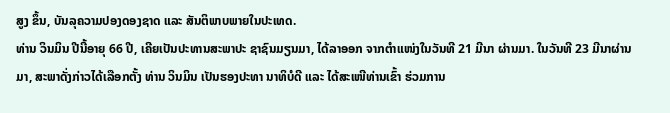ສູງ ຂຶ້ນ, ບັນລຸຄວາມປອງດອງຊາດ ແລະ ສັນຕິພາບພາຍໃນປະເທດ.
ທ່ານ ວິນມິນ ປີນີ້ອາຍຸ 66 ປີ, ເຄີຍເປັນປະທານສະພາປະ ຊາຊົນມຽນມາ, ໄດ້ລາອອກ ຈາກຕຳແໜ່ງໃນວັນທີ 21 ມີນາ ຜ່ານມາ. ໃນວັນທີ 23 ມີນາຜ່ານ ມາ, ສະພາດັ່ງກ່າວໄດ້ເລືອກຕັ້ງ ທ່ານ ວິນມິນ ເປັນຮອງປະທາ ນາທິບໍດີ ແລະ ໄດ້ສະເໜີທ່ານເຂົ້າ ຮ່ວມການ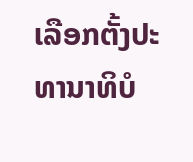ເລືອກຕັ້ງປະທານາທິບໍ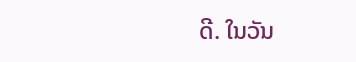ດີ. ໃນວັນ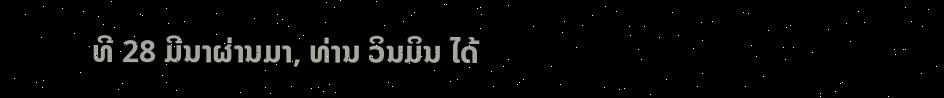ທີ 28 ມີນາຜ່ານມາ, ທ່ານ ວິນມິນ ໄດ້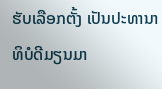ຮັບເລືອກຕັ້ງ ເປັນປະທານາທິບໍດີມຽນມາ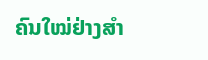ຄົນໃໝ່ຢ່າງສຳ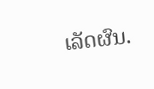ເລັດຜົນ.